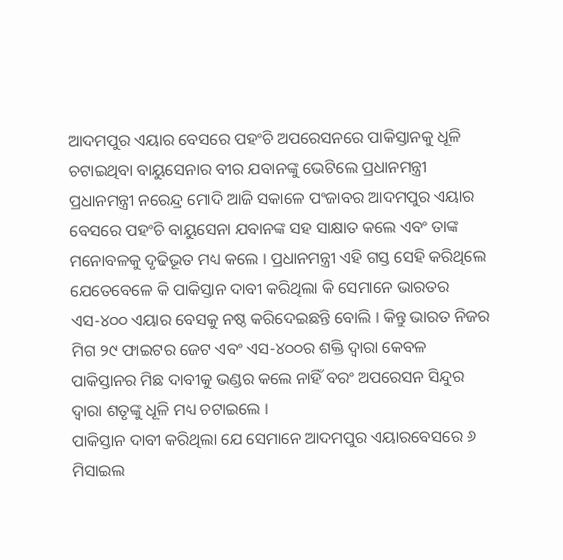ଆଦମପୁର ଏୟାର ବେସରେ ପହଂଚି ଅପରେସନରେ ପାକିସ୍ତାନକୁ ଧୂଳି ଚଟାଇଥିବା ବାୟୁସେନାର ବୀର ଯବାନଙ୍କୁ ଭେଟିଲେ ପ୍ରଧାନମନ୍ତ୍ରୀ
ପ୍ରଧାନମନ୍ତ୍ରୀ ନରେନ୍ଦ୍ର ମୋଦି ଆଜି ସକାଳେ ପଂଜାବର ଆଦମପୁର ଏୟାର ବେସରେ ପହଂଚି ବାୟୁସେନା ଯବାନଙ୍କ ସହ ସାକ୍ଷାତ କଲେ ଏବଂ ତାଙ୍କ ମନୋବଳକୁ ଦୃଢିଭୂତ ମଧ୍ୟ କଲେ । ପ୍ରଧାନମନ୍ତ୍ରୀ ଏହି ଗସ୍ତ ସେହି କରିଥିଲେ ଯେତେବେଳେ କି ପାକିସ୍ତାନ ଦାବୀ କରିଥିଲା କି ସେମାନେ ଭାରତର ଏସ-୪୦୦ ଏୟାର ବେସକୁ ନଷ୍ଠ କରିଦେଇଛନ୍ତି ବୋଲି । କିନ୍ତୁ ଭାରତ ନିଜର ମିଗ ୨୯ ଫାଇଟର ଜେଟ ଏବଂ ଏସ-୪୦୦ର ଶକ୍ତି ଦ୍ୱାରା କେବଳ ପାକିସ୍ତାନର ମିଛ ଦାବୀକୁ ଭଣ୍ଡର କଲେ ନାହିଁ ବରଂ ଅପରେସନ ସିନ୍ଦୁର ଦ୍ୱାରା ଶତୃଙ୍କୁ ଧୂଳି ମଧ୍ୟ ଚଟାଇଲେ ।
ପାକିସ୍ତାନ ଦାବୀ କରିଥିଲା ଯେ ସେମାନେ ଆଦମପୁର ଏୟାରବେସରେ ୬ ମିସାଇଲ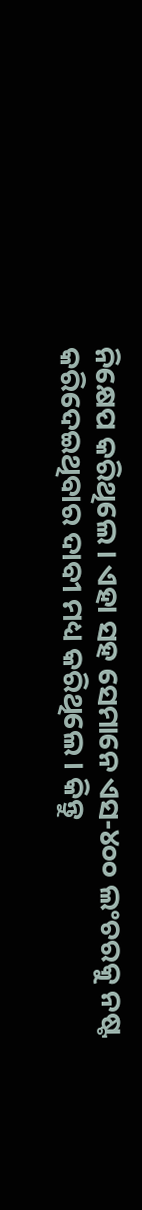ନିକ୍ଷେପ କରିଥିଲେ । ଏହା ସହ ସେମାନେ ଏସ-୪୦୦ ଲଂଚରକୁ ନଷ୍ଟ କରିଦେଇଥିବାର ଦାବୀ ମଧ୍ୟ କରିଥିଲେ । କିନ୍ତୁ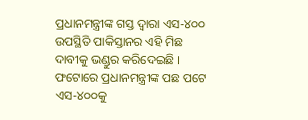ପ୍ରଧାନମନ୍ତ୍ରୀଙ୍କ ଗସ୍ତ ଦ୍ୱାରା ଏସ-୪୦୦ ଉପସ୍ଥିତି ପାକିସ୍ତାନର ଏହି ମିଛ ଦାବୀକୁ ଭଣ୍ଡୁର କରିଦେଇଛି । ଫଟୋରେ ପ୍ରଧାନମନ୍ତ୍ରୀଙ୍କ ପଛ ପଟେ ଏସ-୪୦୦କୁ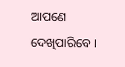ଆପଣେ ଦେଖିପାରିବେ ।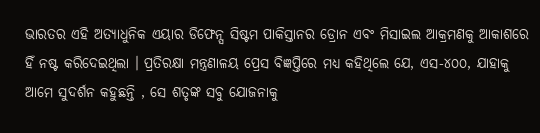ଭାରତର ଏହି ଅତ୍ୟାଧୁନିକ ଏୟାର ଡିଫେନ୍ସ ସିଷ୍ଟମ ପାକିସ୍ତାନର ଡ୍ରୋନ ଏବଂ ମିସାଇଲ ଆକ୍ରମଣକୁ ଆକାଶରେ ହିଁ ନଷ୍ଟ କରିଦେଇଥିଲା । ପ୍ରତିରକ୍ଷା ମନ୍ତ୍ରଣାଳୟ ପ୍ରେସ ବିଜ୍ଞପ୍ତିରେ ମଧ୍ୟ କହିଥିଲେ ଯେ, ଏସ-୪୦୦, ଯାହାକୁ ଆମେ ସୁଦର୍ଶନ କହୁଛନ୍ତି , ସେ ଶତୃଙ୍କ ସବୁ ଯୋଜନାକୁ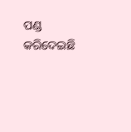ପଣ୍ଡ କରିଦେଇଛି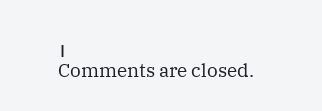।
Comments are closed.